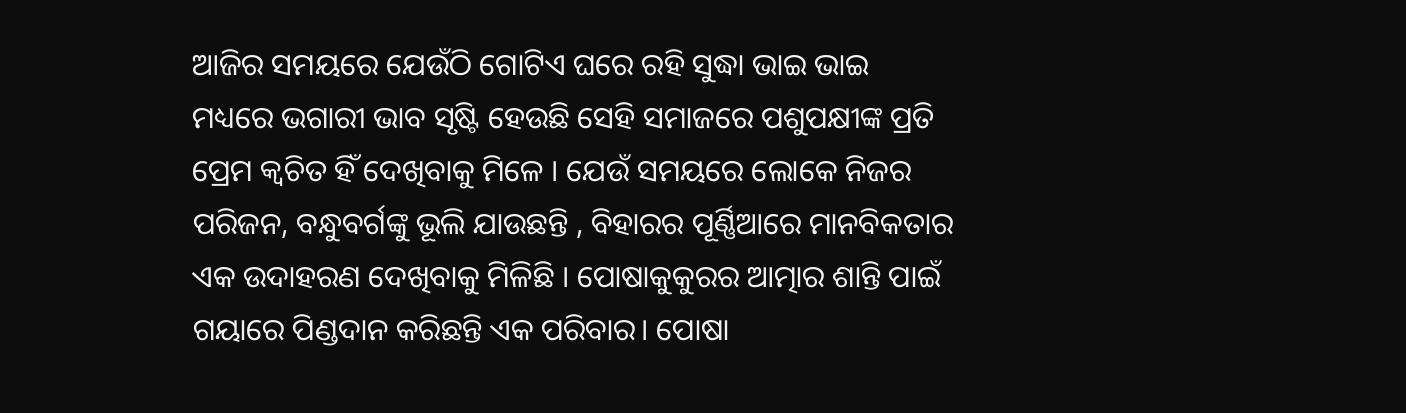ଆଜିର ସମୟରେ ଯେଉଁଠି ଗୋଟିଏ ଘରେ ରହି ସୁଦ୍ଧା ଭାଇ ଭାଇ ମଧ୍ୟରେ ଭଗାରୀ ଭାବ ସୃଷ୍ଟି ହେଉଛି ସେହି ସମାଜରେ ପଶୁପକ୍ଷୀଙ୍କ ପ୍ରତି ପ୍ରେମ କ୍ୱଚିତ ହିଁ ଦେଖିବାକୁ ମିଳେ । ଯେଉଁ ସମୟରେ ଲୋକେ ନିଜର ପରିଜନ, ବନ୍ଧୁବର୍ଗଙ୍କୁ ଭୂଲି ଯାଉଛନ୍ତି , ବିହାରର ପୂର୍ଣ୍ଣିଆରେ ମାନବିକତାର ଏକ ଉଦାହରଣ ଦେଖିବାକୁ ମିଳିଛି । ପୋଷାକୁକୁରର ଆତ୍ମାର ଶାନ୍ତି ପାଇଁ ଗୟାରେ ପିଣ୍ଡଦାନ କରିଛନ୍ତି ଏକ ପରିବାର। ପୋଷା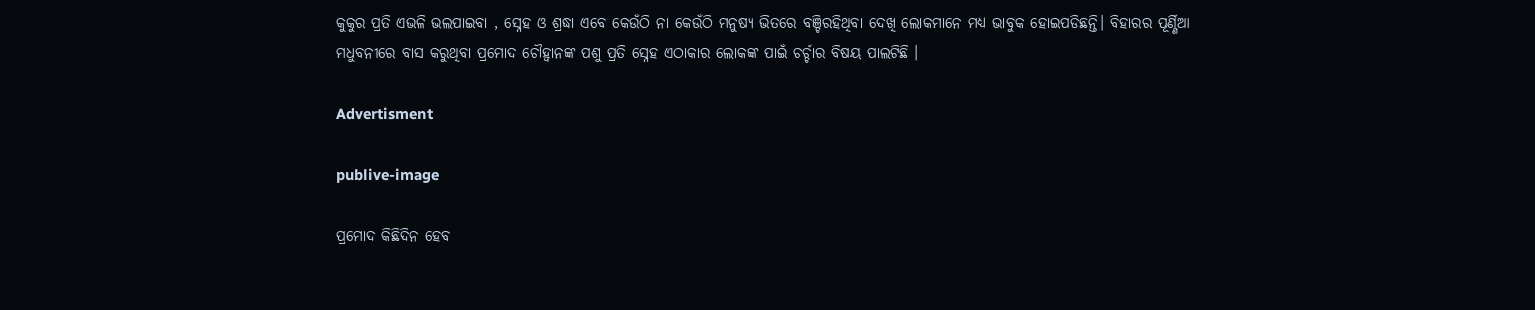କୁକୁର ପ୍ରତି ଏଭଳି ଭଲପାଇବା , ସ୍ନେହ ଓ ଶ୍ରଦ୍ଧା ଏବେ କେଉଁଠି ନା କେଉଁଠି ମନୁଷ୍ୟ ଭିତରେ ବଞ୍ଚିରହିଥିବା ଦେଖି ଲୋକମାନେ ମଧ୍ୟ ଭାବୁକ ହୋଇପଡିଛନ୍ତି। ବିହାରର ପୂର୍ଣ୍ଣିଆ ମଧୁବନୀରେ ବାସ କରୁଥିବା ପ୍ରମୋଦ ଚୌହ୍ୱାନଙ୍କ ପଶୁ ପ୍ରତି ସ୍ନେହ ଏଠାକାର ଲୋକଙ୍କ ପାଇଁ ଚର୍ଚ୍ଚାର ବିଷୟ ପାଲଟିଛି ।

Advertisment

publive-image

ପ୍ରମୋଦ କିଛିଦିନ ହେବ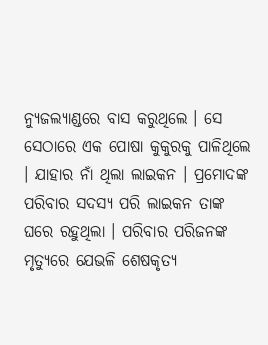ନ୍ୟୁଜଲ୍ୟାଣ୍ଡରେ ବାସ କରୁଥିଲେ । ସେ ସେଠାରେ ଏକ ପୋଷା କୁକୁରକୁ ପାଳିଥିଲେ । ଯାହାର ନାଁ ଥିଲା ଲାଇକନ । ପ୍ରମୋଦଙ୍କ ପରିବାର ସଦସ୍ୟ ପରି ଲାଇକନ ତାଙ୍କ ଘରେ ରହୁଥିଲା । ପରିବାର ପରିଜନଙ୍କ ମୃତ୍ୟୁରେ ଯେଭଳି ଶେଷକୃତ୍ୟ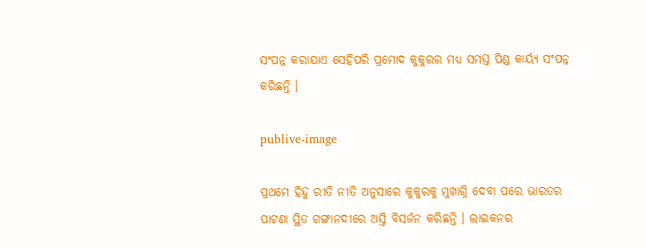ସଂପନ୍ନ କରାଯାଏ ସେହିପରି ପ୍ରମୋଦ କୁକୁରର ମଧ୍ୟ ସମସ୍ତ ପିଣ୍ଡ କାର୍ୟ୍ୟ ସଂପନ୍ନ କରିଛନ୍ତି ।

publive-image

ପ୍ରଥମେ ହିନ୍ଦୁ ରୀତି ନୀତି ଅନୁସାରେ କୁକୁରକୁ ମୁଖାଗ୍ନି ଦେବା ପରେ ଭାରତର ପାଟଣା ସ୍ଥିତ ଗଙ୍ଗାନଦୀରେ ଅସ୍ତି ବିସର୍ଜନ କରିଛନ୍ତି । ଲାଇକନର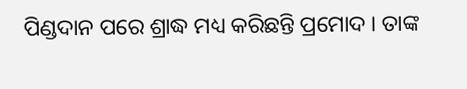ପିଣ୍ଡଦାନ ପରେ ଶ୍ରାଦ୍ଧ ମଧ୍ୟ କରିଛନ୍ତି ପ୍ରମୋଦ । ତାଙ୍କ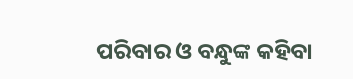ପରିବାର ଓ ବନ୍ଧୁଙ୍କ କହିବା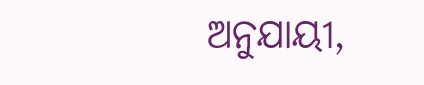ଅନୁଯାୟୀ,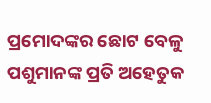ପ୍ରମୋଦଙ୍କର ଛୋଟ ବେଳୁ ପଶୁମାନଙ୍କ ପ୍ରତି ଅହେତୁକ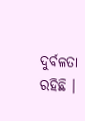ଦୁର୍ବଳତା ରହିଛି ।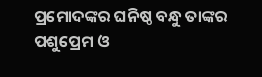ପ୍ରମୋଦଙ୍କର ଘନିଷ୍ଠ ବନ୍ଧୁ ତାଙ୍କର ପଶୁପ୍ରେମ ଓ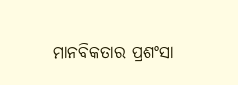ମାନବିକତାର ପ୍ରଶଂସା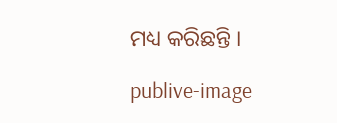ମଧ୍ୟ କରିଛନ୍ତି ।

publive-image